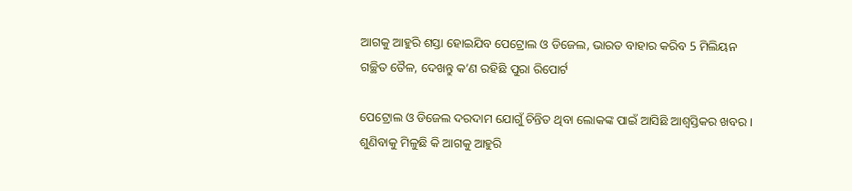ଆଗକୁ ଆହୁରି ଶସ୍ତା ହୋଇଯିବ ପେଟ୍ରୋଲ ଓ ଡିଜେଲ, ଭାରତ ବାହାର କରିବ 5 ମିଲିୟନ ଗଚ୍ଛିତ ତୈଳ, ଦେଖନ୍ତୁ କ’ଣ ରହିଛି ପୁରା ରିପୋର୍ଟ

ପେଟ୍ରୋଲ ଓ ଡିଜେଲ ଦରଦାମ ଯୋଗୁଁ ଚିନ୍ତିତ ଥିବା ଲୋକଙ୍କ ପାଇଁ ଆସିଛି ଆଶ୍ବସ୍ତିକର ଖବର । ଶୁଣିବାକୁ ମିଳୁଛି କି ଆଗକୁ ଆହୁରି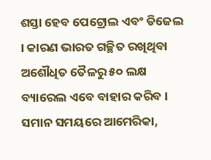ଶସ୍ତା ହେବ ପେଟ୍ରୋଲ ଏବଂ ଡିଜେଲ । କାରଣ ଭାରତ ଗଚ୍ଛିତ ରଖିଥିବା ଅଶୌଧିତ ତୈଳରୁ ୫୦ ଲକ୍ଷ ବ୍ୟାରେଲ ଏବେ ବାହାର କରିବ । ସମାନ ସମୟରେ ଆମେରିକା,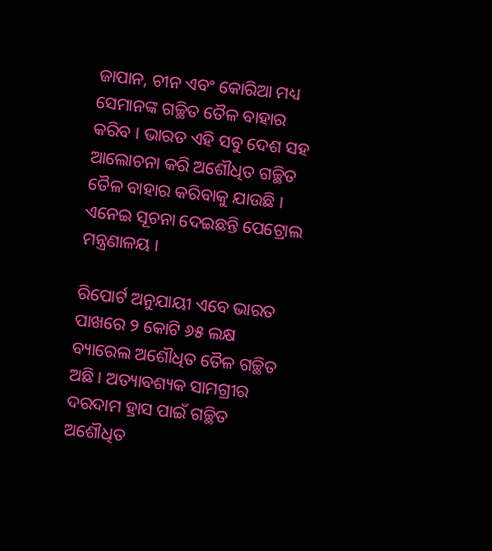ଜାପାନ, ଚୀନ ଏବଂ କୋରିଆ ମଧ୍ୟ ସେମାନଙ୍କ ଗଚ୍ଛିତ ତୈଳ ବାହାର କରିବ । ଭାରତ ଏହି ସବୁ ଦେଶ ସହ ଆଲୋଚନା କରି ଅଶୌଧିତ ଗଚ୍ଛିତ ତୈଳ ବାହାର କରିବାକୁ ଯାଉଛି । ଏନେଇ ସୂଚନା ଦେଇଛନ୍ତି ପେଟ୍ରୋଲ ମନ୍ତ୍ରଣାଳୟ ।

ରିପୋର୍ଟ ଅନୁଯାୟୀ ଏବେ ଭାରତ ପାଖରେ ୨ କୋଟି ୬୫ ଲକ୍ଷ ବ୍ୟାରେଲ ଅଶୌଧିତ ତୈଳ ଗଚ୍ଛିତ ଅଛି । ଅତ୍ୟାବଶ୍ୟକ ସାମଗ୍ରୀର ଦରଦାମ ହ୍ରାସ ପାଇଁ ଗଚ୍ଛିତ ଅଶୌଧିତ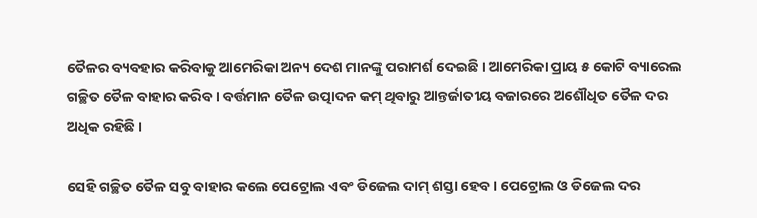ତୈଳର ବ୍ୟବହାର କରିବାକୁ ଆମେରିକା ଅନ୍ୟ ଦେଶ ମାନଙ୍କୁ ପରାମର୍ଶ ଦେଇଛି । ଆମେରିକା ପ୍ରାୟ ୫ କୋଟି ବ୍ୟାରେଲ ଗଚ୍ଛିତ ତୈଳ ବାହାର କରିବ । ବର୍ତ୍ତମାନ ତୈଳ ଉତ୍ପାଦନ କମ୍ ଥିବାରୁ ଆନ୍ତର୍ଜାତୀୟ ବଜାରରେ ଅଶୌଧିତ ତୈଳ ଦର ଅଧିକ ରହିଛି ।

ସେହି ଗଚ୍ଛିତ ତୈଳ ସବୁ ବାହାର କଲେ ପେଟ୍ରୋଲ ଏବଂ ଡିଜେଲ ଦାମ୍ ଶସ୍ତା ହେବ । ପେଟ୍ରୋଲ ଓ ଡିଜେଲ ଦର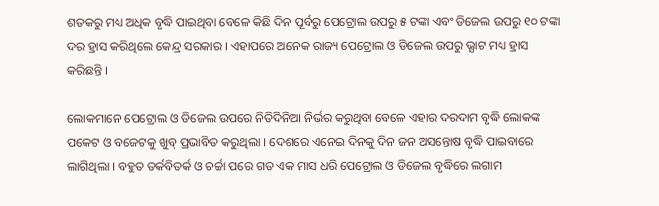ଶତକରୁ ମଧ୍ୟ ଅଧିକ ବୃଦ୍ଧି ପାଇଥିବା ବେଳେ କିଛି ଦିନ ପୂର୍ବରୁ ପେଟ୍ରୋଲ ଉପରୁ ୫ ଟଙ୍କା ଏବଂ ଡିଜେଲ ଉପରୁ ୧୦ ଟଙ୍କା ଦର ହ୍ରାସ କରିଥିଲେ କେନ୍ଦ୍ର ସରକାର । ଏହାପରେ ଅନେକ ରାଜ୍ୟ ପେଟ୍ରୋଲ ଓ ଡିଜେଲ ଉପରୁ ଭ୍ଯାଟ ମଧ୍ୟ ହ୍ରାସ କରିଛନ୍ତି ।

ଲୋକମାନେ ପେଟ୍ରୋଲ ଓ ଡିଜେଲ ଉପରେ ନିତିଦିନିଆ ନିର୍ଭର କରୁଥିବା ବେଳେ ଏହାର ଦରଦାମ ବୃଦ୍ଧି ଲୋକଙ୍କ ପକେଟ ଓ ବଜେଟକୁ ଖୁବ୍ ପ୍ରଭାବିତ କରୁଥିଲା । ଦେଶରେ ଏନେଇ ଦିନକୁ ଦିନ ଜନ ଅସନ୍ତୋଷ ବୃଦ୍ଧି ପାଇବାରେ ଲାଗିଥିଲା । ବହୁତ ତର୍କବିତର୍କ ଓ ଚର୍ଚ୍ଚା ପରେ ଗତ ଏକ ମାସ ଧରି ପେଟ୍ରୋଲ ଓ ଡିଜେଲ ବୃଦ୍ଧିରେ ଲଗାମ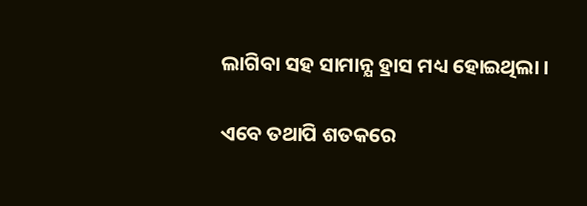ଲାଗିବା ସହ ସାମାନ୍ଯ ହ୍ରାସ ମଧ୍ୟ ହୋଇଥିଲା ।

ଏବେ ତଥାପି ଶତକରେ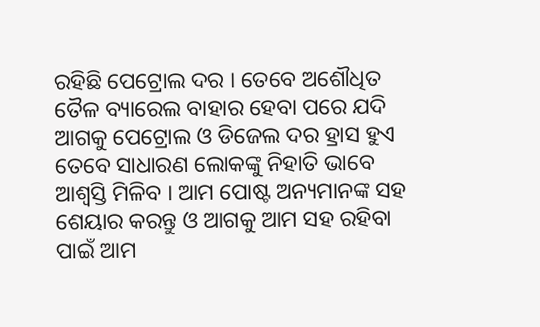ରହିଛି ପେଟ୍ରୋଲ ଦର । ତେବେ ଅଶୌଧିତ ତୈଳ ବ୍ୟାରେଲ ବାହାର ହେବା ପରେ ଯଦି ଆଗକୁ ପେଟ୍ରୋଲ ଓ ଡିଜେଲ ଦର ହ୍ରାସ ହୁଏ ତେବେ ସାଧାରଣ ଲୋକଙ୍କୁ ନିହାତି ଭାବେ ଆଶ୍ଵସ୍ତି ମିଳିବ । ଆମ ପୋଷ୍ଟ ଅନ୍ୟମାନଙ୍କ ସହ ଶେୟାର କରନ୍ତୁ ଓ ଆଗକୁ ଆମ ସହ ରହିବା ପାଇଁ ଆମ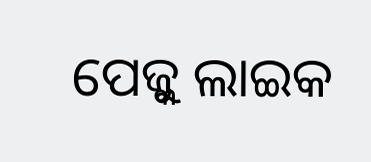ପେଜ୍କୁ ଲାଇକ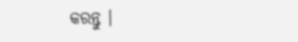କରନ୍ତୁ ।